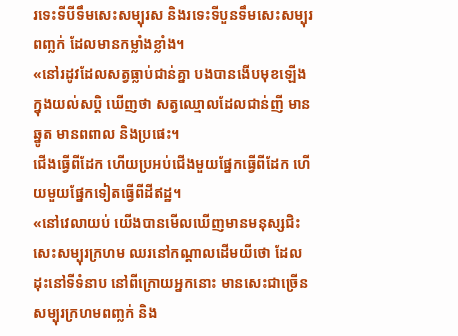រទេះទីបីទឹមសេះសម្បុរស និងរទេះទីបួនទឹមសេះសម្បុរពញ្លក់ ដែលមានកម្លាំងខ្លាំង។
«នៅរដូវដែលសត្វធ្លាប់ជាន់គ្នា បងបានងើបមុខឡើងក្នុងយល់សប្តិ ឃើញថា សត្វឈ្មោលដែលជាន់ញី មានឆ្នូត មានពពាល និងប្រផេះ។
ជើងធ្វើពីដែក ហើយប្រអប់ជើងមួយផ្នែកធ្វើពីដែក ហើយមួយផ្នែកទៀតធ្វើពីដីឥដ្ឋ។
«នៅវេលាយប់ យើងបានមើលឃើញមានមនុស្សជិះសេះសម្បុរក្រហម ឈរនៅកណ្ដាលដើមយីថោ ដែលដុះនៅទីទំនាប នៅពីក្រោយអ្នកនោះ មានសេះជាច្រើន សម្បុរក្រហមពញ្លក់ និង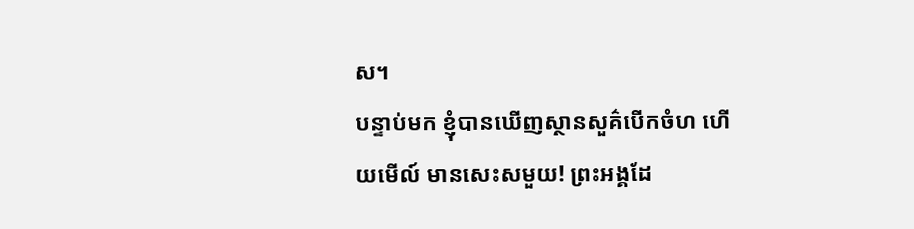ស។
បន្ទាប់មក ខ្ញុំបានឃើញស្ថានសួគ៌បើកចំហ ហើយមើល៍ មានសេះសមួយ! ព្រះអង្គដែ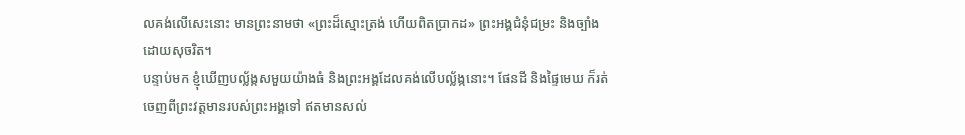លគង់លើសេះនោះ មានព្រះនាមថា «ព្រះដ៏ស្មោះត្រង់ ហើយពិតប្រាកដ» ព្រះអង្គជំនុំជម្រះ និងច្បាំងដោយសុចរិត។
បន្ទាប់មក ខ្ញុំឃើញបល្ល័ង្កសមួយយ៉ាងធំ និងព្រះអង្គដែលគង់លើបល្ល័ង្កនោះ។ ផែនដី និងផ្ទៃមេឃ ក៏រត់ចេញពីព្រះវត្តមានរបស់ព្រះអង្គទៅ ឥតមានសល់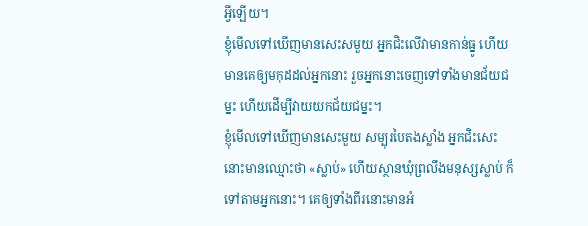អ្វីឡើយ។
ខ្ញុំមើលទៅឃើញមានសេះសមួយ អ្នកជិះលើវាមានកាន់ធ្នូ ហើយមានគេឲ្យមកុដដល់អ្នកនោះ រួចអ្នកនោះចេញទៅទាំងមានជ័យជម្នះ ហើយដើម្បីវាយយកជ័យជម្នះ។
ខ្ញុំមើលទៅឃើញមានសេះមួយ សម្បុរបៃតងស្លាំង អ្នកជិះសេះនោះមានឈ្មោះថា «ស្លាប់» ហើយស្ថានឃុំព្រលឹងមនុស្សស្លាប់ ក៏ទៅតាមអ្នកនោះ។ គេឲ្យទាំងពីរនោះមានអំ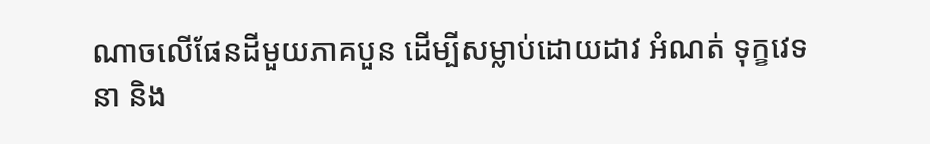ណាចលើផែនដីមួយភាគបួន ដើម្បីសម្លាប់ដោយដាវ អំណត់ ទុក្ខវេទនា និង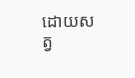ដោយសត្វ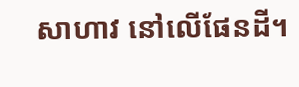សាហាវ នៅលើផែនដី។